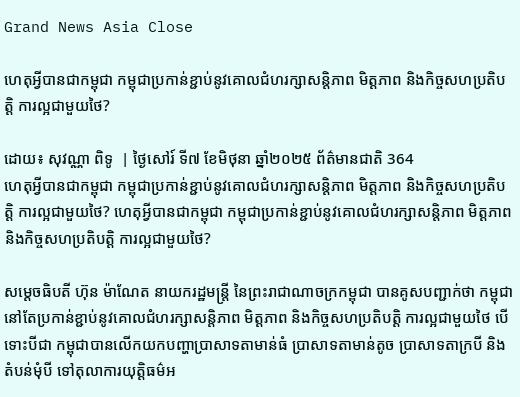Grand News Asia Close

ហេតុអ្វីបានជាកម្ពុជា កម្ពុជាប្រកាន់ខ្ជាប់នូវគោលជំហរក្សាសន្តិភាព មិត្តភាព និងកិច្ចសហប្រតិបត្តិ ការល្អជាមួយថៃ?

ដោយ៖ សុវណ្ណា ពិទូ  | ថ្ងៃសៅរ៍ ទី៧ ខែមិថុនា ឆ្នាំ២០២៥ ព័ត៌មានជាតិ 364
ហេតុអ្វីបានជាកម្ពុជា កម្ពុជាប្រកាន់ខ្ជាប់នូវគោលជំហរក្សាសន្តិភាព មិត្តភាព និងកិច្ចសហប្រតិបត្តិ ការល្អជាមួយថៃ? ហេតុអ្វីបានជាកម្ពុជា កម្ពុជាប្រកាន់ខ្ជាប់នូវគោលជំហរក្សាសន្តិភាព មិត្តភាព និងកិច្ចសហប្រតិបត្តិ ការល្អជាមួយថៃ?

សម្តេចធិបតី ហ៊ុន ម៉ាណែត នាយករដ្ឋមន្ត្រី នៃព្រះរាជាណាចក្រកម្ពុជា បានគូសបញ្ជាក់ថា កម្ពុជានៅតែប្រកាន់ខ្ជាប់នូវគោលជំហរក្សាសន្តិភាព មិត្តភាព និងកិច្ចសហប្រតិបត្តិ ការល្អជាមួយថៃ បើទោះបីជា កម្ពុជាបានលើកយកបញ្ហាប្រាសាទតាមាន់ធំ ប្រាសាទតាមាន់តូច ប្រាសាទតាក្របី និងតំបន់មុំបី ទៅតុលាការយុត្តិធម៌អ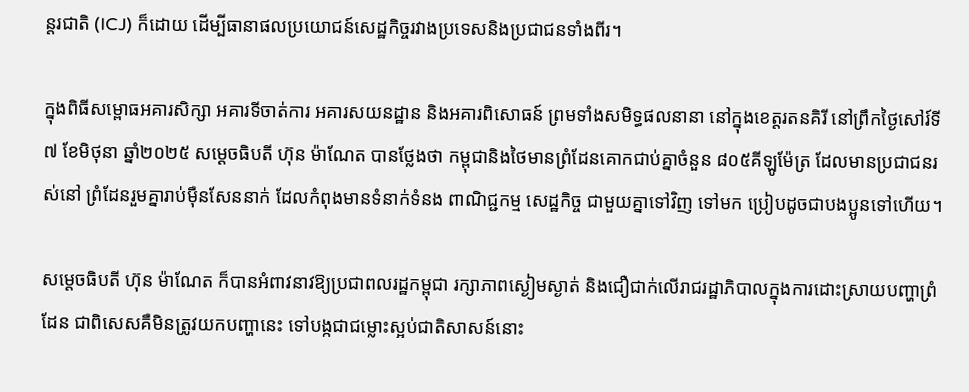ន្តរជាតិ (ICJ) ក៏ដោយ ដើម្បីធានាផលប្រយោជន៍សេដ្ឋកិច្ចរវាងប្រទេសនិងប្រជាជនទាំងពីរ។

ក្នុងពិធីសម្ពោធអគារសិក្សា អគារទីចាត់ការ អគារសយនដ្ឋាន និងអគារពិសោធន៍ ព្រមទាំងសមិទ្ធផលនានា នៅក្នុងខេត្តរតនគិរី នៅព្រឹកថ្ងៃសៅរ៍ទី៧ ខែមិថុនា ឆ្នាំ២០២៥ សម្តេចធិបតី ហ៊ុន ម៉ាណែត បានថ្លែងថា កម្ពុជានិងថៃមានព្រំដែនគោកជាប់គ្នាចំនួន ៨០៥គីឡូម៉ែត្រ ដែលមានប្រជាជនរស់នៅ ព្រំដែនរួមគ្នារាប់ម៉ឺនសែននាក់ ដែលកំពុងមានទំនាក់ទំនង ពាណិជ្ជកម្ម សេដ្ឋកិច្ច ជាមួយគ្នាទៅវិញ ទៅមក ប្រៀបដូចជាបងប្អូនទៅហើយ។

សម្តេចធិបតី ហ៊ុន ម៉ាណែត ក៏បានអំពាវនាវឱ្យប្រជាពលរដ្ឋកម្ពុជា រក្សាភាពស្ងៀមស្ងាត់ និងជឿជាក់លើរាជរដ្ឋាភិបាលក្នុងការដោះស្រាយបញ្ហាព្រំដែន ជាពិសេសគឺមិនត្រូវយកបញ្ហានេះ ទៅបង្កជាជម្លោះស្អប់ជាតិសាសន៍នោះ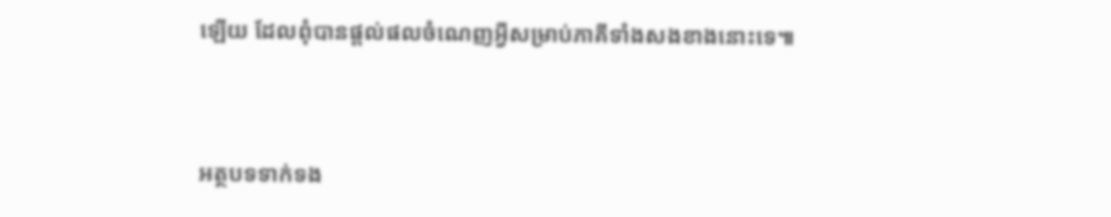ឡើយ ដែលពុំបានផ្តល់ផលចំណេញអ្វីសម្រាប់ភាគីទាំងសងខាងនោះទេ៕



អត្ថបទទាក់ទង